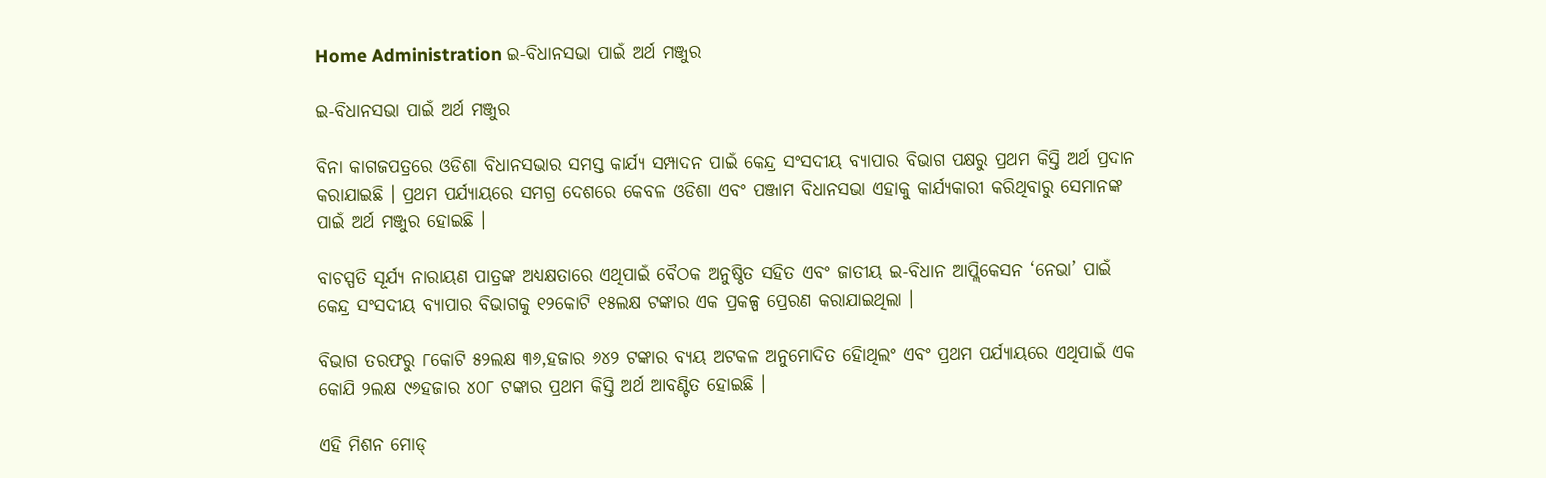Home Administration ଇ-ବିଧାନସଭା ପାଇଁ ଅର୍ଥ ମଞ୍ଜୁର

ଇ-ବିଧାନସଭା ପାଇଁ ଅର୍ଥ ମଞ୍ଜୁର

ବିନା କାଗଜପତ୍ରରେ ଓଡିଶା ବିଧାନସଭାର ସମସ୍ତ କାର୍ଯ୍ୟ ସମ୍ପାଦନ ପାଇଁ କେନ୍ଦ୍ର ସଂସଦୀୟ ବ୍ୟାପାର ବିଭାଗ ପକ୍ଷରୁ ପ୍ରଥମ କିସ୍ତି ଅର୍ଥ ପ୍ରଦାନ କରାଯାଇଛି । ପ୍ରଥମ ପର୍ଯ୍ୟାୟରେ ସମଗ୍ର ଦେଶରେ କେବଳ ଓଡିଶା ଏବଂ ପଞ୍ଜାମ ବିଧାନସଭା ଏହାକୁ କାର୍ଯ୍ୟକାରୀ କରିଥିବାରୁ ସେମାନଙ୍କ ପାଇଁ ଅର୍ଥ ମଞ୍ଜୁର ହୋଇଛି ।

ବାଚସ୍ପତି ସୂର୍ଯ୍ୟ ନାରାୟଣ ପାତ୍ରଙ୍କ ଅଧ୍ୟକ୍ଷତାରେ ଏଥିପାଇଁ ବୈଠକ ଅନୁଷ୍ଠିତ ସହିତ ଏବଂ ଜାତୀୟ ଇ-ବିଧାନ ଆପ୍ଲିକେସନ ‘ନେଭା’ ପାଇଁ କେନ୍ଦ୍ର ସଂସଦୀୟ ବ୍ୟାପାର ବିଭାଗକୁ ୧୨କୋଟି ୧୫ଲକ୍ଷ ଟଙ୍କାର ଏକ ପ୍ରକଳ୍ପ ପ୍ରେରଣ କରାଯାଇଥିଲା ।

ବିଭାଗ ତରଫରୁ ୮କୋଟି ୫୨ଲକ୍ଷ ୩୬,ହଜାର ୬୪୨ ଟଙ୍କାର ବ୍ୟୟ ଅଟକଳ ଅନୁମୋଦିତ ହୋିଥିଲଂ ଏବଂ ପ୍ରଥମ ପର୍ଯ୍ୟାୟରେ ଏଥିପାଇଁ ଏକ କୋଯି ୨ଲକ୍ଷ ୯୬ହଜାର ୪୦୮ ଟଙ୍କାର ପ୍ରଥମ କିସ୍ତି ଅର୍ଥ ଆବଣ୍ଟିତ ହୋଇଛି ।

ଏହି ମିଶନ ମୋଡ୍‍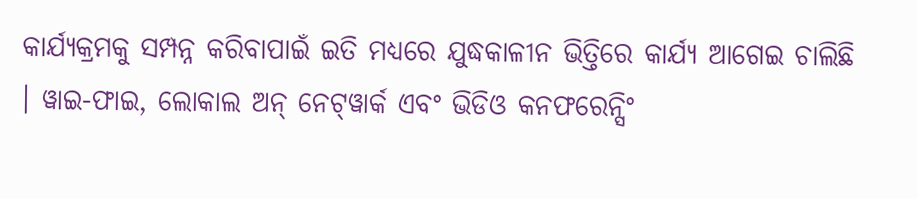କାର୍ଯ୍ୟକ୍ରମକୁ ସମ୍ପନ୍ନ କରିବାପାଇଁ ଇତି ମଧ୍ୟରେ ଯୁଦ୍ଧକାଳୀନ ଭିତ୍ତିରେ କାର୍ଯ୍ୟ ଆଗେଇ ଚାଲିଛି । ୱାଇ-ଫାଇ, ଲୋକାଲ ଅନ୍‍ ନେଟ୍‍ୱାର୍କ ଏବଂ ଭିଡିଓ କନଫରେନ୍ସିଂ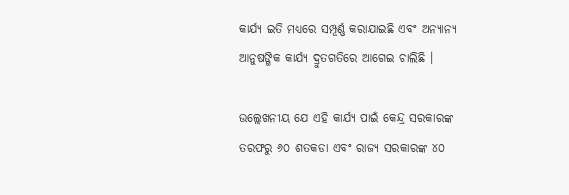କାର୍ଯ୍ୟ ଇତି ମଧ୍ୟରେ ସମ୍ପୂର୍ଣ୍ଣ କରାଯାଇଛି ଏବଂ ଅନ୍ୟାନ୍ୟ ଆନୁଷଙ୍ଗିକ କାର୍ଯ୍ୟ ଦ୍ରୁତଗତିରେ ଆଗେଇ ଚାଲିଛି ।

ଉଲ୍ଲେଖନୀୟ ଯେ ଏହି କାର୍ଯ୍ୟ ପାଇଁ କେନ୍ଦ୍ର ସରକାରଙ୍କ ତରଫରୁ ୬୦ ଶତକଡା ଏବଂ ରାଜ୍ୟ ସରକାରଙ୍କ ୪୦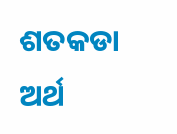ଶତକଡା ଅର୍ଥ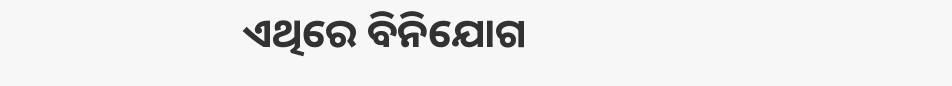ଏଥିରେ ବିନିଯୋଗ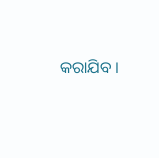କରାଯିବ ।